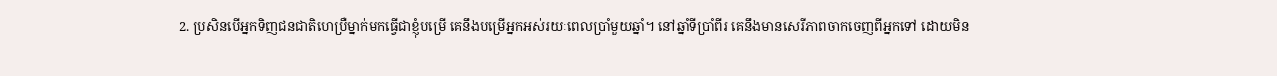2. ប្រសិនបើអ្នកទិញជនជាតិហេប្រឺម្នាក់មកធ្វើជាខ្ញុំបម្រើ គេនឹងបម្រើអ្នកអស់រយៈពេលប្រាំមួយឆ្នាំ។ នៅឆ្នាំទីប្រាំពីរ គេនឹងមានសេរីភាពចាកចេញពីអ្នកទៅ ដោយមិន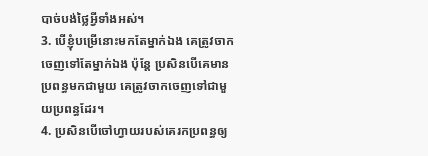បាច់បង់ថ្លៃអ្វីទាំងអស់។
3. បើខ្ញុំបម្រើនោះមកតែម្នាក់ឯង គេត្រូវចាកចេញទៅតែម្នាក់ឯង ប៉ុន្តែ ប្រសិនបើគេមានប្រពន្ធមកជាមួយ គេត្រូវចាកចេញទៅជាមួយប្រពន្ធដែរ។
4. ប្រសិនបើចៅហ្វាយរបស់គេរកប្រពន្ធឲ្យ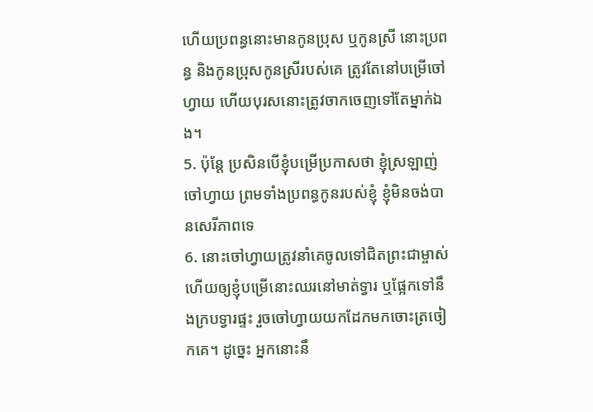ហើយប្រពន្ធនោះមានកូនប្រុស ឬកូនស្រី នោះប្រពន្ធ និងកូនប្រុសកូនស្រីរបស់គេ ត្រូវតែនៅបម្រើចៅហ្វាយ ហើយបុរសនោះត្រូវចាកចេញទៅតែម្នាក់ឯង។
5. ប៉ុន្តែ ប្រសិនបើខ្ញុំបម្រើប្រកាសថា ខ្ញុំស្រឡាញ់ចៅហ្វាយ ព្រមទាំងប្រពន្ធកូនរបស់ខ្ញុំ ខ្ញុំមិនចង់បានសេរីភាពទេ
6. នោះចៅហ្វាយត្រូវនាំគេចូលទៅជិតព្រះជាម្ចាស់ ហើយឲ្យខ្ញុំបម្រើនោះឈរនៅមាត់ទ្វារ ឬផ្អែកទៅនឹងក្របទ្វារផ្ទះ រួចចៅហ្វាយយកដែកមកចោះត្រចៀកគេ។ ដូច្នេះ អ្នកនោះនឹ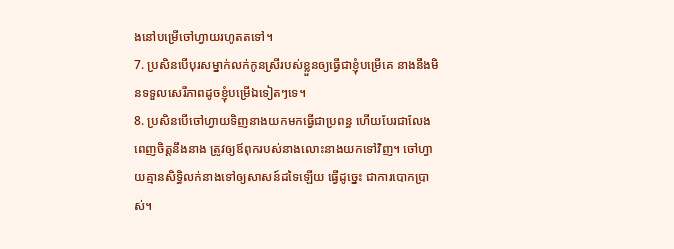ងនៅបម្រើចៅហ្វាយរហូតតទៅ។
7. ប្រសិនបើបុរសម្នាក់លក់កូនស្រីរបស់ខ្លួនឲ្យធ្វើជាខ្ញុំបម្រើគេ នាងនឹងមិនទទួលសេរីភាពដូចខ្ញុំបម្រើឯទៀតៗទេ។
8. ប្រសិនបើចៅហ្វាយទិញនាងយកមកធ្វើជាប្រពន្ធ ហើយបែរជាលែងពេញចិត្តនឹងនាង ត្រូវឲ្យឪពុករបស់នាងលោះនាងយកទៅវិញ។ ចៅហ្វាយគ្មានសិទ្ធិលក់នាងទៅឲ្យសាសន៍ដទៃឡើយ ធ្វើដូច្នេះ ជាការបោកប្រាស់។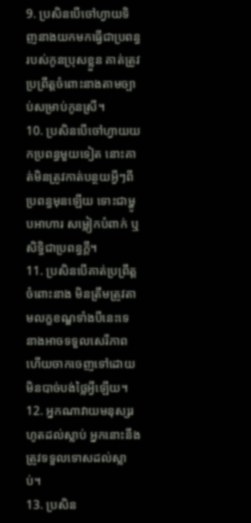9. ប្រសិនបើចៅហ្វាយទិញនាងយកមកធ្វើជាប្រពន្ធរបស់កូនប្រុសខ្លួន គាត់ត្រូវប្រព្រឹត្តចំពោះនាងតាមច្បាប់សម្រាប់កូនស្រី។
10. ប្រសិនបើចៅហ្វាយយកប្រពន្ធមួយទៀត នោះគាត់មិនត្រូវកាត់បន្ថយអ្វីៗពីប្រពន្ធមុនឡើយ ទោះជាម្ហូបអាហារ សម្លៀកបំពាក់ ឬសិទ្ធិជាប្រពន្ធក្ដី។
11. ប្រសិនបើគាត់ប្រព្រឹត្តចំពោះនាង មិនត្រឹមត្រូវតាមលក្ខខណ្ឌទាំងបីនេះទេ នាងអាចទទួលសេរីភាព ហើយចាកចេញទៅដោយមិនបាច់បង់ថ្លៃអ្វីឡើយ។
12. អ្នកណាវាយមនុស្សរហូតដល់ស្លាប់ អ្នកនោះនឹងត្រូវទទួលទោសដល់ស្លាប់។
13. ប្រសិន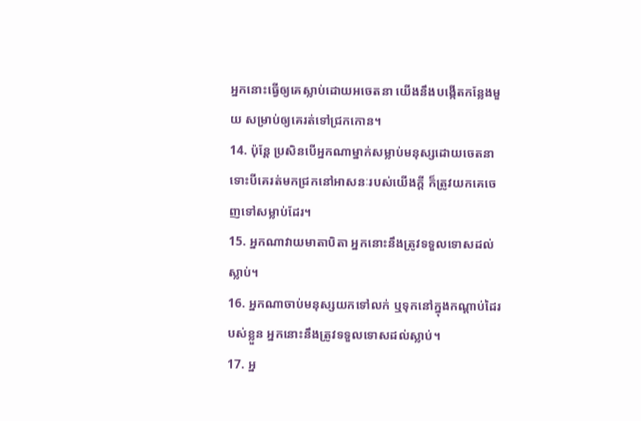អ្នកនោះធ្វើឲ្យគេស្លាប់ដោយអចេតនា យើងនឹងបង្កើតកន្លែងមួយ សម្រាប់ឲ្យគេរត់ទៅជ្រកកោន។
14. ប៉ុន្តែ ប្រសិនបើអ្នកណាម្នាក់សម្លាប់មនុស្សដោយចេតនា ទោះបីគេរត់មកជ្រកនៅអាសនៈរបស់យើងក្ដី ក៏ត្រូវយកគេចេញទៅសម្លាប់ដែរ។
15. អ្នកណាវាយមាតាបិតា អ្នកនោះនឹងត្រូវទទួលទោសដល់ស្លាប់។
16. អ្នកណាចាប់មនុស្សយកទៅលក់ ឬទុកនៅក្នុងកណ្ដាប់ដៃរបស់ខ្លួន អ្នកនោះនឹងត្រូវទទួលទោសដល់ស្លាប់។
17. អ្ន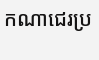កណាជេរប្រ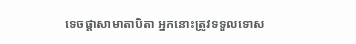ទេចផ្ដាសាមាតាបិតា អ្នកនោះត្រូវទទួលទោស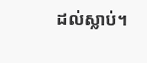ដល់ស្លាប់។